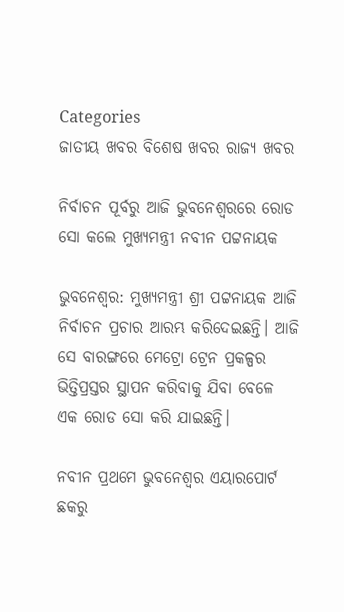Categories
ଜାତୀୟ ଖବର ବିଶେଷ ଖବର ରାଜ୍ୟ ଖବର

ନିର୍ବାଚନ ପୂର୍ବରୁ ଆଜି ଭୁବନେଶ୍ବରରେ ରୋଡ ସୋ କଲେ ମୁଖ୍ୟମନ୍ତ୍ରୀ ନବୀନ ପଟ୍ଟନାୟକ

ଭୁବନେଶ୍ବର: ମୁଖ୍ୟମନ୍ତ୍ରୀ ଶ୍ରୀ ପଟ୍ଟନାୟକ ଆଜି ନିର୍ବାଚନ ପ୍ରଚାର ଆରମ୍ଭ କରିଦେଇଛନ୍ତି। ଆଜି ସେ ବାରଙ୍ଗରେ ମେଟ୍ରୋ ଟ୍ରେନ ପ୍ରକଳ୍ପର ଭିତ୍ତିପ୍ରସ୍ତର ସ୍ଥାପନ କରିବାକୁ ଯିବା ବେଳେ ଏକ ରୋଡ ସୋ କରି ଯାଇଛନ୍ତି।

ନବୀନ ପ୍ରଥମେ ଭୁବନେଶ୍ୱର ଏୟାରପୋର୍ଟ ଛକରୁ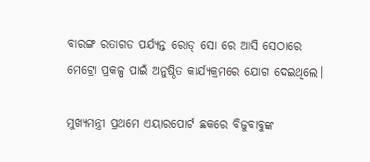ବାରଙ୍ଗ ରତାଗଡ ପର୍ଯ୍ୟନ୍ତ ରୋଡ୍ ସୋ ରେ ଆସି ସେଠାରେ ମେଟ୍ରୋ ପ୍ରକଳ୍ପ ପାଇଁ ଅନୁଷ୍ଠିତ କାର୍ଯ୍ୟକ୍ରମରେ ଯୋଗ ଦେଇଥିଲେ।

ମୁଖ୍ୟମନ୍ତ୍ରୀ ପ୍ରଥମେ ଏୟାରପୋର୍ଟ ଛକରେ ବିଜୁବାବୁଙ୍କ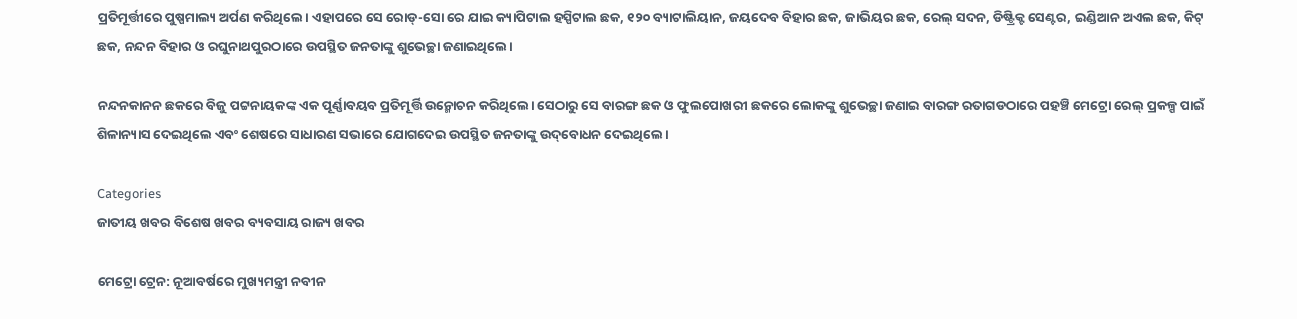ପ୍ରତିମୂର୍ତ୍ତୀରେ ପୁଷ୍ପମାଲ୍ୟ ଅର୍ପଣ କରିଥିଲେ। ଏହାପରେ ସେ ରୋଡ୍‌-ସୋ ରେ ଯାଇ କ୍ୟାପିଟାଲ ହସ୍ପିଟାଲ ଛକ, ୧୨୦ ବ୍ୟାଟାଲିୟାନ, ଜୟଦେବ ବିହାର ଛକ, ଜାଭିୟର ଛକ, ରେଲ୍‌ ସଦନ, ଡିଷ୍ଟ୍ରିକ୍ଟ ସେଣ୍ଟର, ଇଣ୍ଡିଆନ ଅଏଲ ଛକ, କିଟ୍ ଛକ, ନନ୍ଦନ ବିହାର ଓ ରଘୁନାଥପୁରଠାରେ ଉପସ୍ଥିତ ଜନତାଙ୍କୁ ଶୁଭେଚ୍ଛା ଜଣାଇଥିଲେ।

ନନ୍ଦନକାନନ ଛକରେ ବିଜୁ ପଟ୍ଟନାୟକଙ୍କ ଏକ ପୂର୍ଣ୍ଣାବୟବ ପ୍ରତିମୂର୍ତ୍ତି ଉନ୍ମୋଚନ କରିଥିଲେ। ସେଠାରୁ ସେ ବାରଙ୍ଗ ଛକ ଓ ଫୁଲପୋଖରୀ ଛକରେ ଲୋକଙ୍କୁ ଶୁଭେଚ୍ଛା ଜଣାଇ ବାରଙ୍ଗ ରତାଗଡଠାରେ ପହଞ୍ଚି ମେଟ୍ରୋ ରେଲ୍‌ ପ୍ରକଳ୍ପ ପାଇଁ ଶିଳାନ୍ୟାସ ଦେଇଥିଲେ ଏବଂ ଶେଷରେ ସାଧାରଣ ସଭାରେ ଯୋଗଦେଇ ଉପସ୍ଥିତ ଜନତାଙ୍କୁ ଉଦ୍‌ବୋଧନ ଦେଇଥିଲେ।

Categories
ଜାତୀୟ ଖବର ବିଶେଷ ଖବର ବ୍ୟବସାୟ ରାଜ୍ୟ ଖବର

ମେଟ୍ରୋ ଟ୍ରେନ: ନୂଆବର୍ଷରେ ମୁଖ୍ୟମନ୍ତ୍ରୀ ନବୀନ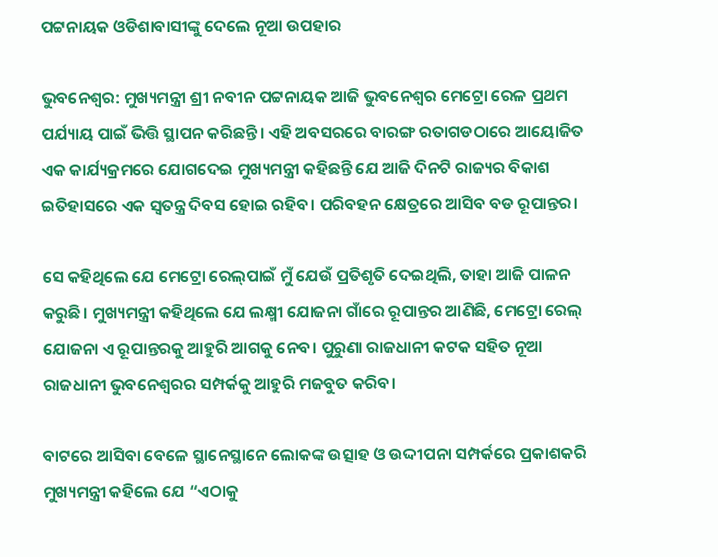ପଟ୍ଟନାୟକ ଓଡିଶାବାସୀଙ୍କୁ ଦେଲେ ନୂଆ ଉପହାର

ଭୁବନେଶ୍ବର: ମୁଖ୍ୟମନ୍ତ୍ରୀ ଶ୍ରୀ ନବୀନ ପଟ୍ଟନାୟକ ଆଜି ଭୁବନେଶ୍ୱର ମେଟ୍ରୋ ରେଳ ପ୍ରଥମ ପର୍ଯ୍ୟାୟ ପାଇଁ ଭିତ୍ତି ସ୍ଥାପନ କରିଛନ୍ତି। ଏହି ଅବସରରେ ବାରଙ୍ଗ ରତାଗଡଠାରେ ଆୟୋଜିତ ଏକ କାର୍ଯ୍ୟକ୍ରମରେ ଯୋଗଦେଇ ମୁଖ୍ୟମନ୍ତ୍ରୀ କହିଛନ୍ତି ଯେ ଆଜି ଦିନଟି ରାଜ୍ୟର ବିକାଶ ଇତିହାସରେ ଏକ ସ୍ୱତନ୍ତ୍ର ଦିବସ ହୋଇ ରହିବ। ପରିବହନ କ୍ଷେତ୍ରରେ ଆସିବ ବଡ ରୂପାନ୍ତର।

ସେ କହିଥିଲେ ଯେ ମେଟ୍ରୋ ରେଲ୍‌ପାଇଁ ମୁଁ ଯେଉଁ ପ୍ରତିଶୃତି ଦେଇଥିଲି, ତାହା ଆଜି ପାଳନ କରୁଛି। ମୁଖ୍ୟମନ୍ତ୍ରୀ କହିଥିଲେ ଯେ ଲକ୍ଷ୍ମୀ ଯୋଜନା ଗାଁରେ ରୂପାନ୍ତର ଆଣିଛି, ମେଟ୍ରୋ ରେଲ୍‌ ଯୋଜନା ଏ ରୂପାନ୍ତରକୁ ଆହୁରି ଆଗକୁ ନେବ। ପୁରୁଣା ରାଜଧାନୀ କଟକ ସହିତ ନୂଆ ରାଜଧାନୀ ଭୁବନେଶ୍ୱରର ସମ୍ପର୍କକୁ ଆହୁରି ମଜବୁତ କରିବ।

ବାଟରେ ଆସିବା ବେଳେ ସ୍ଥାନେସ୍ଥାନେ ଲୋକଙ୍କ ଉତ୍ସାହ ଓ ଉଦ୍ଦୀପନା ସମ୍ପର୍କରେ ପ୍ରକାଶକରି ମୁଖ୍ୟମନ୍ତ୍ରୀ କହିଲେ ଯେ “ଏଠାକୁ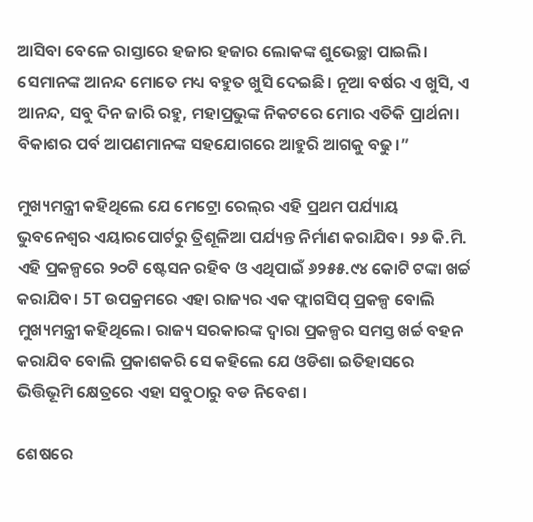ଆସିବା ବେଳେ ରାସ୍ତାରେ ହଜାର ହଜାର ଲୋକଙ୍କ ଶୁଭେଚ୍ଛା ପାଇଲି। ସେମାନଙ୍କ ଆନନ୍ଦ ମୋତେ ମଧ୍ୟ ବହୁତ ଖୁସି ଦେଇଛି। ନୂଆ ବର୍ଷର ଏ ଖୁସି, ଏ ଆନନ୍ଦ, ସବୁ ଦିନ ଜାରି ରହୁ, ମହାପ୍ରଭୁଙ୍କ ନିକଟରେ ମୋର ଏତିକି ପ୍ରାର୍ଥନା। ବିକାଶର ପର୍ବ ଆପଣମାନଙ୍କ ସହଯୋଗରେ ଆହୁରି ଆଗକୁ ବଢୁ।”

ମୁଖ୍ୟମନ୍ତ୍ରୀ କହିଥିଲେ ଯେ ମେଟ୍ରୋ ରେଲ୍‌ର ଏହି ପ୍ରଥମ ପର୍ଯ୍ୟାୟ ଭୁବନେଶ୍ୱର ଏୟାରପୋର୍ଟରୁ ତ୍ରିଶୂଳିଆ ପର୍ଯ୍ୟନ୍ତ ନିର୍ମାଣ କରାଯିବ। ୨୬ କି.ମି. ଏହି ପ୍ରକଳ୍ପରେ ୨୦ଟି ଷ୍ଟେସନ ରହିବ ଓ ଏଥିପାଇଁ ୬୨୫୫.୯୪ କୋଟି ଟଙ୍କା ଖର୍ଚ୍ଚ କରାଯିବ। 5T ଉପକ୍ରମରେ ଏହା ରାଜ୍ୟର ଏକ ଫ୍ଲାଗସିପ୍ ପ୍ରକଳ୍ପ ବୋଲି ମୁଖ୍ୟମନ୍ତ୍ରୀ କହିଥିଲେ। ରାଜ୍ୟ ସରକାରଙ୍କ ଦ୍ୱାରା ପ୍ରକଳ୍ପର ସମସ୍ତ ଖର୍ଚ୍ଚ ବହନ କରାଯିବ ବୋଲି ପ୍ରକାଶକରି ସେ କହିଲେ ଯେ ଓଡିଶା ଇତିହାସରେ ଭିତ୍ତିଭୂମି କ୍ଷେତ୍ରରେ ଏହା ସବୁଠାରୁ ବଡ ନିବେଶ।

ଶେଷରେ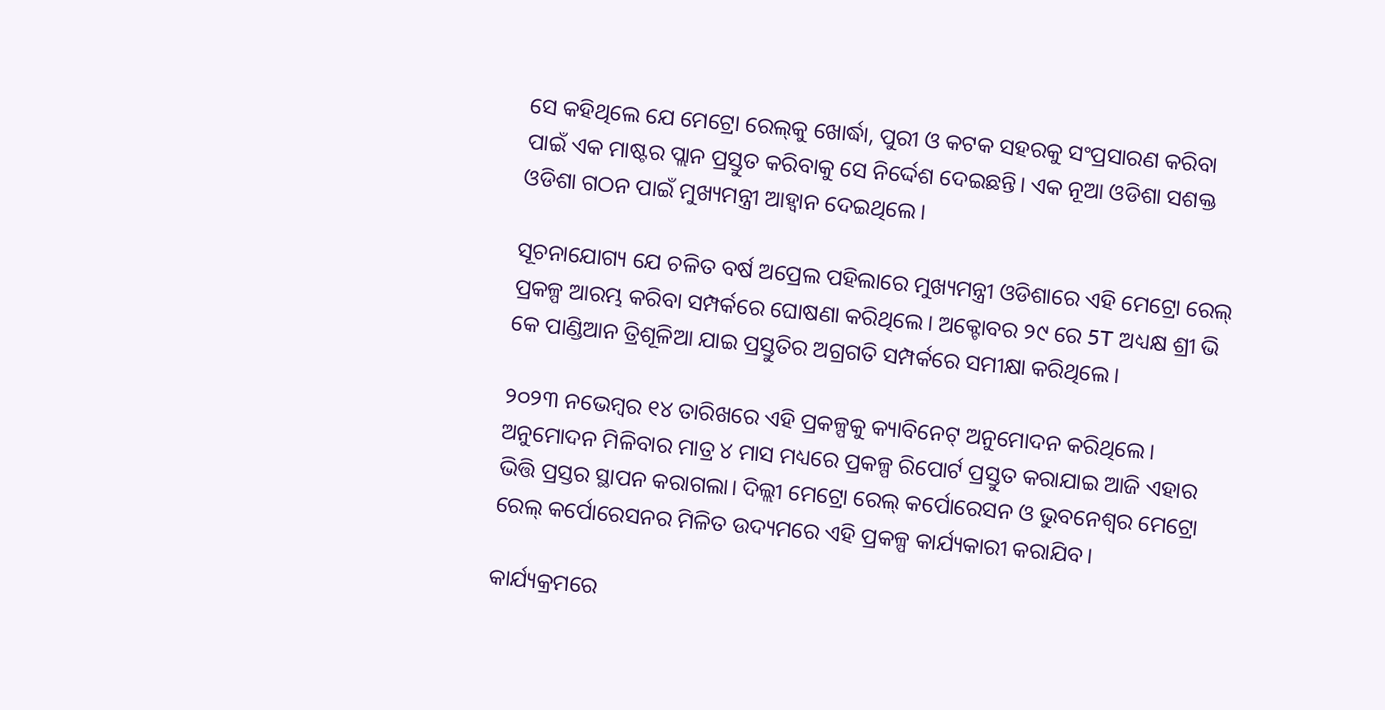ସେ କହିଥିଲେ ଯେ ମେଟ୍ରୋ ରେଲ୍‌କୁ ଖୋର୍ଦ୍ଧା, ପୁରୀ ଓ କଟକ ସହରକୁ ସଂପ୍ରସାରଣ କରିବା ପାଇଁ ଏକ ମାଷ୍ଟର ପ୍ଲାନ ପ୍ରସ୍ତୁତ କରିବାକୁ ସେ ନିର୍ଦ୍ଦେଶ ଦେଇଛନ୍ତି। ଏକ ନୂଆ ଓଡିଶା ସଶକ୍ତ ଓଡିଶା ଗଠନ ପାଇଁ ମୁଖ୍ୟମନ୍ତ୍ରୀ ଆହ୍ୱାନ ଦେଇଥିଲେ।

ସୂଚନାଯୋଗ୍ୟ ଯେ ଚଳିତ ବର୍ଷ ଅପ୍ରେଲ ପହିଲାରେ ମୁଖ୍ୟମନ୍ତ୍ରୀ ଓଡିଶାରେ ଏହି ମେଟ୍ରୋ ରେଲ୍‌ ପ୍ରକଳ୍ପ ଆରମ୍ଭ କରିବା ସମ୍ପର୍କରେ ଘୋଷଣା କରିଥିଲେ। ଅକ୍ଟୋବର ୨୯ ରେ 5T ଅଧ୍ୟକ୍ଷ ଶ୍ରୀ ଭି କେ ପାଣ୍ଡିଆନ ତ୍ରିଶୂଳିଆ ଯାଇ ପ୍ରସ୍ତୁତିର ଅଗ୍ରଗତି ସମ୍ପର୍କରେ ସମୀକ୍ଷା କରିଥିଲେ।

୨୦୨୩ ନଭେମ୍ବର ୧୪ ତାରିଖରେ ଏହି ପ୍ରକଳ୍ପକୁ କ୍ୟାବିନେଟ୍ ଅନୁମୋଦନ କରିଥିଲେ। ଅନୁମୋଦନ ମିଳିବାର ମାତ୍ର ୪ ମାସ ମଧ୍ୟରେ ପ୍ରକଳ୍ପ ରିପୋର୍ଟ ପ୍ରସ୍ତୁତ କରାଯାଇ ଆଜି ଏହାର ଭିତ୍ତି ପ୍ରସ୍ତର ସ୍ଥାପନ କରାଗଲା। ଦିଲ୍ଲୀ ମେଟ୍ରୋ ରେଲ୍‌ କର୍ପୋରେସନ ଓ ଭୁବନେଶ୍ୱର ମେଟ୍ରୋ ରେଲ୍‌ କର୍ପୋରେସନର ମିଳିତ ଉଦ୍ୟମରେ ଏହି ପ୍ରକଳ୍ପ କାର୍ଯ୍ୟକାରୀ କରାଯିବ।

କାର୍ଯ୍ୟକ୍ରମରେ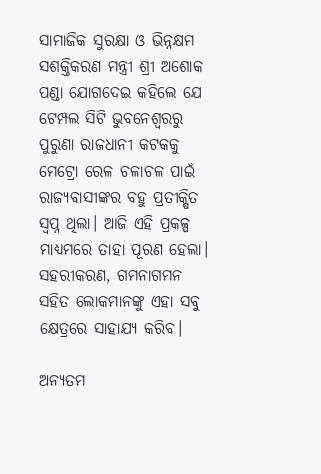ସାମାଜିକ ସୁରକ୍ଷା ଓ ଭିନ୍ନକ୍ଷମ ସଶକ୍ତିକରଣ ମନ୍ତ୍ରୀ ଶ୍ରୀ ଅଶୋକ ପଣ୍ଡା ଯୋଗଦେଇ କହିଲେ ଯେ ଟେମ୍ପଲ ସିଟି ଭୁବନେଶ୍ୱରରୁ ପୁରୁଣା ରାଜଧାନୀ କଟକକୁ ମେଟ୍ରୋ ରେଳ ଚଳାଚଳ ପାଇଁ ରାଜ୍ୟବାସୀଙ୍କର ବହୁ ପ୍ରତୀକ୍ଷିତ ସ୍ୱପ୍ନ ଥିଲା। ଆଜି ଏହି ପ୍ରକଳ୍ପ ମାଧ୍ୟମରେ ତାହା ପୂରଣ ହେଲା। ସହରୀକରଣ, ଗମନାଗମନ ସହିତ ଲୋକମାନଙ୍କୁ ଏହା ସବୁ କ୍ଷେତ୍ରରେ ସାହାଯ୍ୟ କରିବ।

ଅନ୍ୟତମ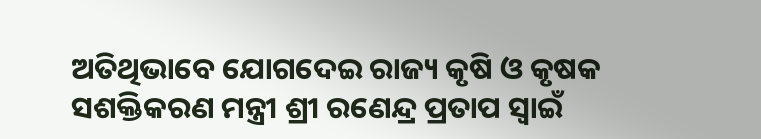ଅତିଥିଭାବେ ଯୋଗଦେଇ ରାଜ୍ୟ କୃଷି ଓ କୃଷକ ସଶକ୍ତିକରଣ ମନ୍ତ୍ରୀ ଶ୍ରୀ ରଣେନ୍ଦ୍ର ପ୍ରତାପ ସ୍ୱାଇଁ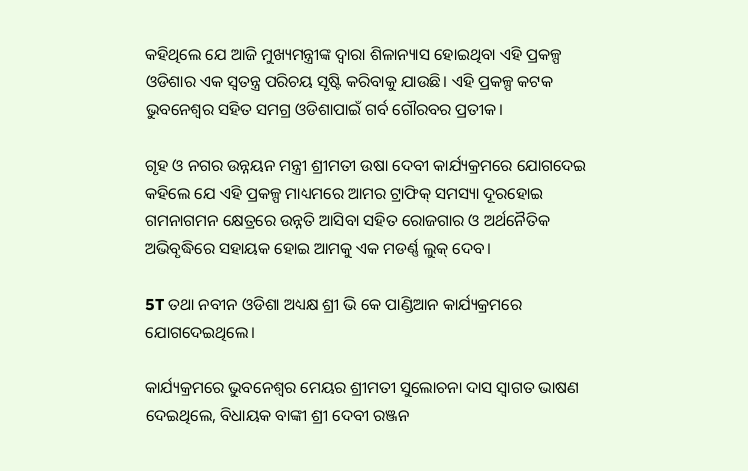କହିଥିଲେ ଯେ ଆଜି ମୁଖ୍ୟମନ୍ତ୍ରୀଙ୍କ ଦ୍ୱାରା ଶିଳାନ୍ୟାସ ହୋଇଥିବା ଏହି ପ୍ରକଳ୍ପ ଓଡିଶାର ଏକ ସ୍ୱତନ୍ତ୍ର ପରିଚୟ ସୃଷ୍ଟି କରିବାକୁ ଯାଉଛି। ଏହି ପ୍ରକଳ୍ପ କଟକ ଭୁବନେଶ୍ୱର ସହିତ ସମଗ୍ର ଓଡିଶାପାଇଁ ଗର୍ବ ଗୌରବର ପ୍ରତୀକ।

ଗୃହ ଓ ନଗର ଉନ୍ନୟନ ମନ୍ତ୍ରୀ ଶ୍ରୀମତୀ ଉଷା ଦେବୀ କାର୍ଯ୍ୟକ୍ରମରେ ଯୋଗଦେଇ କହିଲେ ଯେ ଏହି ପ୍ରକଳ୍ପ ମାଧ୍ୟମରେ ଆମର ଟ୍ରାଫିକ୍ ସମସ୍ୟା ଦୂରହୋଇ ଗମନାଗମନ କ୍ଷେତ୍ରରେ ଉନ୍ନତି ଆସିବା ସହିତ ରୋଜଗାର ଓ ଅର୍ଥନୈତିକ ଅଭିବୃଦ୍ଧିରେ ସହାୟକ ହୋଇ ଆମକୁ ଏକ ମଡର୍ଣ୍ଣ ଲୁକ୍ ଦେବ।

5T ତଥା ନବୀନ ଓଡିଶା ଅଧ୍ୟକ୍ଷ ଶ୍ରୀ ଭି କେ ପାଣ୍ଡିଆନ କାର୍ଯ୍ୟକ୍ରମରେ ଯୋଗଦେଇଥିଲେ।

କାର୍ଯ୍ୟକ୍ରମରେ ଭୁବନେଶ୍ୱର ମେୟର ଶ୍ରୀମତୀ ସୁଲୋଚନା ଦାସ ସ୍ୱାଗତ ଭାଷଣ ଦେଇଥିଲେ, ବିଧାୟକ ବାଙ୍କୀ ଶ୍ରୀ ଦେବୀ ରଞ୍ଜନ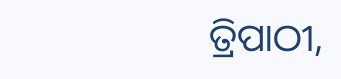ତ୍ରିପାଠୀ,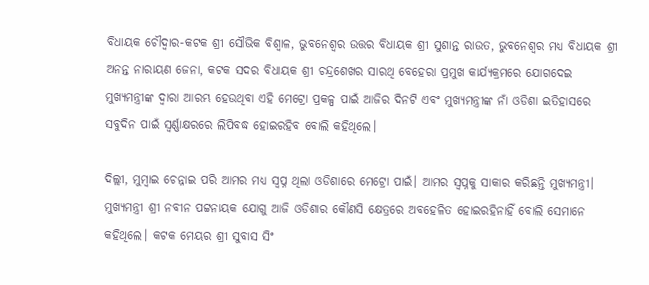ବିଧାୟକ ଚୌଦ୍ୱାର-କଟକ ଶ୍ରୀ ସୌଭିକ ବିଶ୍ୱାଳ, ଭୁବନେଶ୍ୱର ଉତ୍ତର ବିଧାୟକ ଶ୍ରୀ ସୁଶାନ୍ତ ରାଉତ, ଭୁବନେଶ୍ୱର ମଧ୍ୟ ବିଧାୟକ ଶ୍ରୀ ଅନନ୍ତ ନାରାୟଣ ଜେନା, କଟକ ସଦର ବିଧାୟକ ଶ୍ରୀ ଚନ୍ଦ୍ରଶେଖର ସାରଥି ବେହେରା ପ୍ରମୁଖ କାର୍ଯ୍ୟକ୍ରମରେ ଯୋଗଦେଇ ମୁଖ୍ୟମନ୍ତ୍ରୀଙ୍କ ଦ୍ୱାରା ଆରମ୍ଭ ହେଉଥିବା ଏହି ମେଟ୍ରୋ ପ୍ରକଳ୍ପ ପାଇଁ ଆଜିର ଦିନଟି ଏବଂ ମୁଖ୍ୟମନ୍ତ୍ରୀଙ୍କ ନାଁ ଓଡିଶା ଇତିହାସରେ ସବୁଦିନ ପାଇଁ ସ୍ୱର୍ଣ୍ଣାକ୍ଷରରେ ଲିପିବଦ୍ଧ ହୋଇରହିବ ବୋଲି କହିଥିଲେ।

ଦିଲ୍ଲୀ, ମୁମ୍ବାଇ ଚେନ୍ନାଇ ପରି ଆମର ମଧ୍ୟ ସ୍ୱପ୍ନ ଥିଲା ଓଡିଶାରେ ମେଟ୍ରୋ ପାଇଁ। ଆମର ସ୍ୱପ୍ନକୁ ସାକାର କରିଛନ୍ତି ମୁଖ୍ୟମନ୍ତ୍ରୀ। ମୁଖ୍ୟମନ୍ତ୍ରୀ ଶ୍ରୀ ନବୀନ ପଟ୍ଟନାୟକ ଯୋଗୁ ଆଜି ଓଡିଶାର କୌଣସି କ୍ଷେତ୍ରରେ ଅବହେଳିତ ହୋଇରହିନାହିଁ ବୋଲି ସେମାନେ କହିଥିଲେ। କଟକ ମେୟର ଶ୍ରୀ ସୁବାସ ସିଂ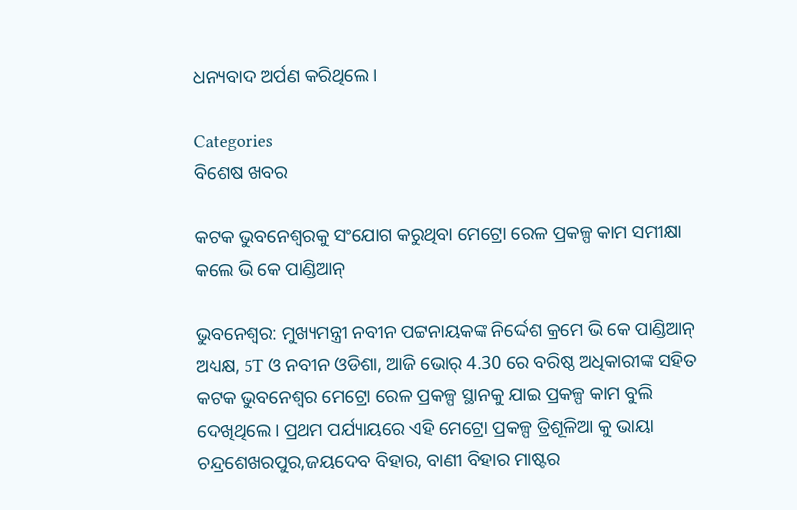ଧନ୍ୟବାଦ ଅର୍ପଣ କରିଥିଲେ।

Categories
ବିଶେଷ ଖବର

କଟକ ଭୁବନେଶ୍ବରକୁ ସଂଯୋଗ କରୁଥିବା ମେଟ୍ରୋ ରେଳ ପ୍ରକଳ୍ପ କାମ ସମୀକ୍ଷା କଲେ ଭି କେ ପାଣ୍ଡିଆନ୍

ଭୁବନେଶ୍ବର: ମୁଖ୍ୟମନ୍ତ୍ରୀ ନବୀନ ପଟ୍ଟନାୟକଙ୍କ ନିର୍ଦ୍ଦେଶ କ୍ରମେ ଭି କେ ପାଣ୍ଡିଆନ୍ ଅଧ୍ୟକ୍ଷ, 5T ଓ ନବୀନ ଓଡିଶା, ଆଜି ଭୋର୍ 4.30 ରେ ବରିଷ୍ଠ ଅଧିକାରୀଙ୍କ ସହିତ କଟକ ଭୁବନେଶ୍ବର ମେଟ୍ରୋ ରେଳ ପ୍ରକଳ୍ପ ସ୍ଥାନକୁ ଯାଇ ପ୍ରକଳ୍ପ କାମ ବୁଲି ଦେଖିଥିଲେ। ପ୍ରଥମ ପର୍ଯ୍ୟାୟରେ ଏହି ମେଟ୍ରୋ ପ୍ରକଳ୍ପ ତ୍ରିଶୂଳିଆ କୁ ଭାୟା ଚନ୍ଦ୍ରଶେଖରପୁର,ଜୟଦେବ ବିହାର, ବାଣୀ ବିହାର ମାଷ୍ଟର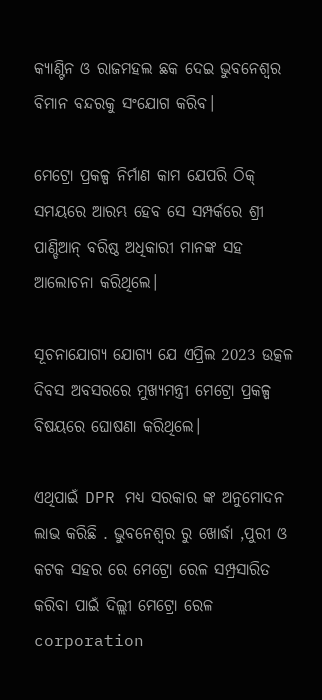କ୍ୟାଣ୍ଟିନ ଓ ରାଜମହଲ ଛକ ଦେଇ ଭୁବନେଶ୍ବର ବିମାନ ବନ୍ଦରକୁ ସଂଯୋଗ କରିବ।

ମେଟ୍ରୋ ପ୍ରକଳ୍ପ ନିର୍ମାଣ କାମ ଯେପରି ଠିକ୍ ସମୟରେ ଆରମ୍ଭ ହେବ ସେ ସମ୍ପର୍କରେ ଶ୍ରୀ ପାଣ୍ଡିଆନ୍ ବରିଷ୍ଠ ଅଧିକାରୀ ମାନଙ୍କ ସହ ଆଲୋଚନା କରିଥିଲେ।

ସୂଚନାଯୋଗ୍ୟ ଯୋଗ୍ୟ ଯେ ଏପ୍ରିଲ 2023 ଉତ୍କଳ ଦିବସ ଅବସରରେ ମୁଖ୍ୟମନ୍ତ୍ରୀ ମେଟ୍ରୋ ପ୍ରକଳ୍ପ ବିଷୟରେ ଘୋଷଣା କରିଥିଲେ।

ଏଥିପାଇଁ DPR ମଧ୍ୟ ସରକାର ଙ୍କ ଅନୁମୋଦନ ଲାଭ କରିଛି . ଭୁବନେଶ୍ଵର ରୁ ଖୋର୍ଦ୍ଧା ,ପୁରୀ ଓ କଟକ ସହର ରେ ମେଟ୍ରୋ ରେଳ ସମ୍ପ୍ରସାରିତ କରିବା ପାଇଁ ଦିଲ୍ଲୀ ମେଟ୍ରୋ ରେଳ corporation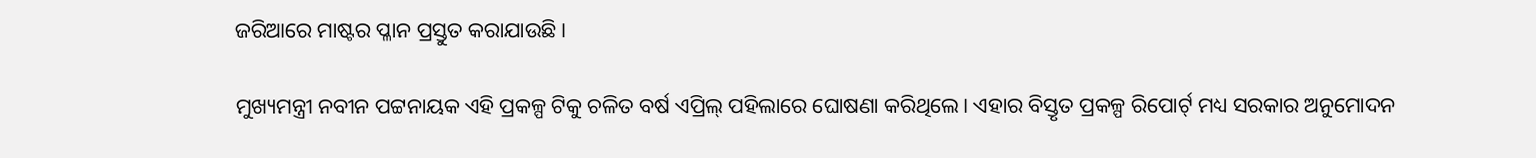ଜରିଆରେ ମାଷ୍ଟର ପ୍ଳାନ ପ୍ରସ୍ତୁତ କରାଯାଉଛି ।

ମୁଖ୍ୟମନ୍ତ୍ରୀ ନବୀନ ପଟ୍ଟନାୟକ ଏହି ପ୍ରକଳ୍ପ ଟିକୁ ଚଳିତ ବର୍ଷ ଏପ୍ରିଲ୍ ପହିଲାରେ ଘୋଷଣା କରିଥିଲେ। ଏହାର ବିସ୍ତୃତ ପ୍ରକଳ୍ପ ରିପୋର୍ଟ୍ ମଧ୍ୟ ସରକାର ଅନୁମୋଦନ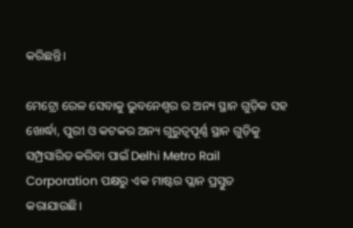କରିଛନ୍ତି।

ମେଟ୍ରୋ ରେଳ ସେବାକୁ ଭୁବନେଶ୍ଵର ର ଅନ୍ୟ ସ୍ଥାନ ଗୁଡ଼ିକ ସହ ଖୋର୍ଦ୍ଧା, ପୁରୀ ଓ କଟକର ଅନ୍ୟ ଗୁରୁତ୍ୱପୂର୍ଣ୍ଣ ସ୍ଥାନ ଗୁଡ଼ିକୁ ସମ୍ପ୍ରସାରିତ କରିବା ପାଇଁ Delhi Metro Rail Corporation ପକ୍ଷରୁ ଏକ ମାଷ୍ଟର ପ୍ଲାନ ପ୍ରସ୍ତୁତ କରାଯାଉଛି।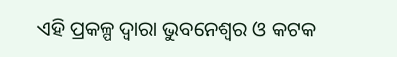ଏହି ପ୍ରକଳ୍ପ ଦ୍ବାରା ଭୁବନେଶ୍ଵର ଓ କଟକ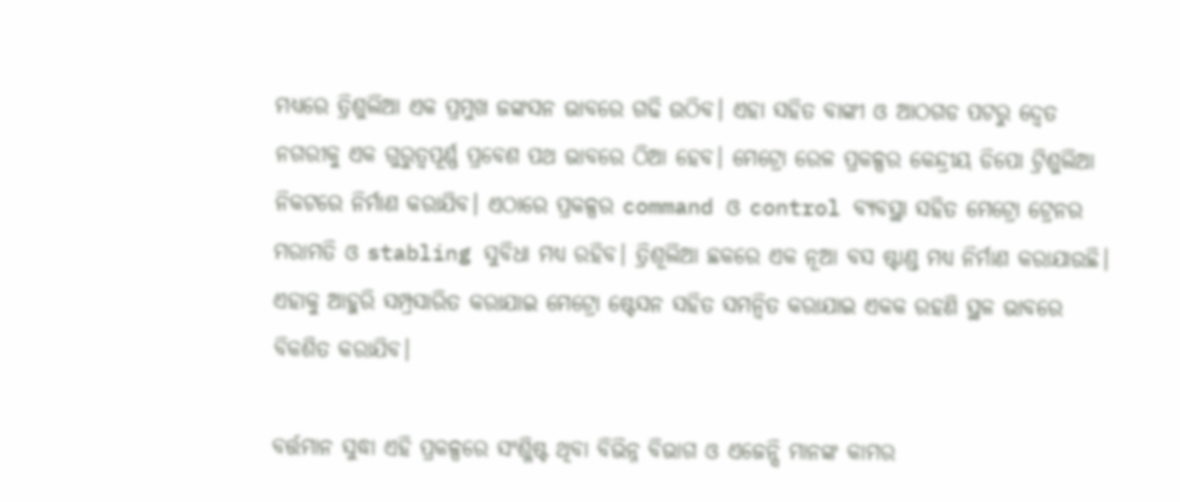ମଧ୍ୟରେ ତ୍ରିଶୁଲିଆ ଏକ ପ୍ରମୁଖ ଜଙ୍କସନ ଭାବରେ ଗଢି ଉଠିବ। ଏହା ସହିତ ବାଙ୍କୀ ଓ ଆଠଗଡ ପଟରୁ ଦ୍ୱେତ ନଗରୀକୁ ଏକ ଗୁରୁତ୍ୱପୂର୍ଣ୍ଣ ପ୍ରବେଶ ପଥ ଭାବରେ ଠିଆ ହେବ। ମେଟ୍ରୋ ରେଳ ପ୍ରକଳ୍ପର କେନ୍ଦ୍ରୀୟ ଡିପୋ ଟ୍ରିଶୁଲିଆ ନିକଟରେ ନିର୍ମାଣ କରାଯିବ। ଏଠାରେ ପ୍ରକଳ୍ପର command ଓ control ବ୍ୟବସ୍ଥା ସହିତ ମେଟ୍ରୋ ଟ୍ରେନର ମରାମତି ଓ stabling ସୁବିଧା ମଧ୍ୟ ରହିବ। ତ୍ରିଶୂଲିଆ ଛକରେ ଏକ ନୂଆ ବସ ଷ୍ଟାଣ୍ଡ ମଧ୍ୟ ନିର୍ମାଣ କରାଯାଉଛି। ଏହାକୁ ଆହୁରି ସମ୍ପ୍ରସାରିତ କରାଯାଇ ମେଟ୍ରୋ ଷ୍ଟେସନ ସହିତ ସମନ୍ୱିତ କରାଯାଇ ଏକକ ରହଣି ସ୍ଥଳ ଭାବରେ ବିକଶିତ କରାଯିବ।

ବର୍ତ୍ତମାନ ସୁଦ୍ଧା ଏହି ପ୍ରକଳ୍ପରେ ସଂଶ୍ଳିଷ୍ଟ ଥିବା ବିଭିନ୍ନ ବିଭାଗ ଓ ଏଜେନ୍ସି ମାନଙ୍କ କାମର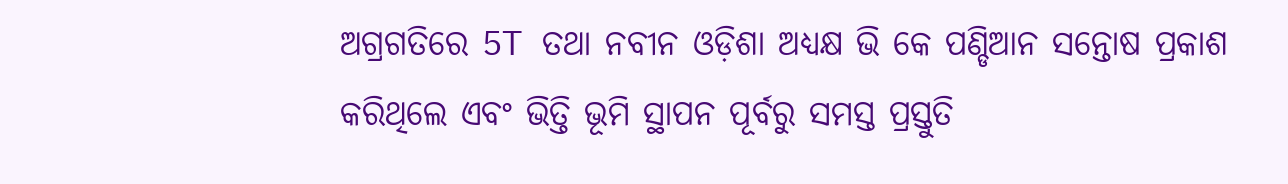ଅଗ୍ରଗତିରେ 5T ତଥା ନବୀନ ଓଡ଼ିଶା ଅଧ୍ୟକ୍ଷ ଭି କେ ପଣ୍ଡିଆନ ସନ୍ତୋଷ ପ୍ରକାଶ କରିଥିଲେ ଏବଂ ଭିତ୍ତି ଭୂମି ସ୍ଥାପନ ପୂର୍ବରୁ ସମସ୍ତ ପ୍ରସ୍ତୁତି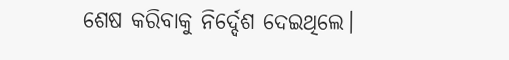ଶେଷ କରିବାକୁ ନିର୍ଦ୍ଦେଶ ଦେଇଥିଲେ।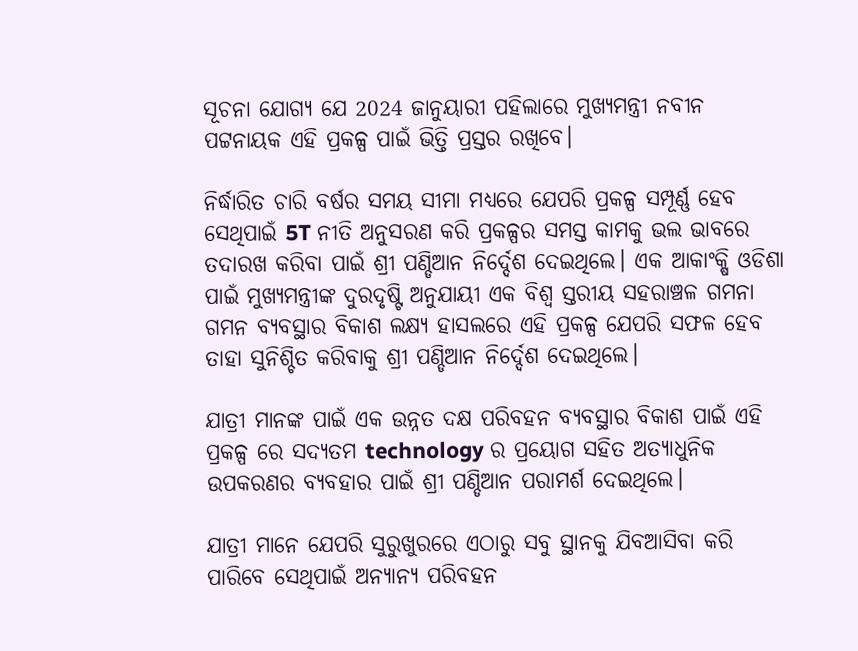ସୂଚନା ଯୋଗ୍ୟ ଯେ 2024 ଜାନୁୟାରୀ ପହିଲାରେ ମୁଖ୍ୟମନ୍ତ୍ରୀ ନବୀନ ପଟ୍ଟନାୟକ ଏହି ପ୍ରକଳ୍ପ ପାଇଁ ଭିତ୍ତି ପ୍ରସ୍ତର ରଖିବେ।

ନିର୍ଦ୍ଧାରିତ ଚାରି ବର୍ଷର ସମୟ ସୀମା ମଧ୍ୟରେ ଯେପରି ପ୍ରକଳ୍ପ ସମ୍ପୂର୍ଣ୍ଣ ହେବ ସେଥିପାଇଁ 5T ନୀତି ଅନୁସରଣ କରି ପ୍ରକଳ୍ପର ସମସ୍ତ କାମକୁ ଭଲ ଭାବରେ ତଦାରଖ କରିବା ପାଇଁ ଶ୍ରୀ ପଣ୍ଡିଆନ ନିର୍ଦ୍ଦେଶ ଦେଇଥିଲେ। ଏକ ଆକାଂକ୍ଷି ଓଡିଶା ପାଇଁ ମୁଖ୍ୟମନ୍ତ୍ରୀଙ୍କ ଦୁରଦୃଷ୍ଟି ଅନୁଯାୟୀ ଏକ ବିଶ୍ବ ସ୍ତରୀୟ ସହରାଞ୍ଚଳ ଗମନା ଗମନ ବ୍ୟବସ୍ଥାର ବିକାଶ ଲକ୍ଷ୍ୟ ହାସଲରେ ଏହି ପ୍ରକଳ୍ପ ଯେପରି ସଫଳ ହେବ ତାହା ସୁନିଶ୍ଚିତ କରିବାକୁ ଶ୍ରୀ ପଣ୍ଡିଆନ ନିର୍ଦ୍ଦେଶ ଦେଇଥିଲେ।

ଯାତ୍ରୀ ମାନଙ୍କ ପାଇଁ ଏକ ଉନ୍ନତ ଦକ୍ଷ ପରିବହନ ବ୍ୟବସ୍ଥାର ବିକାଶ ପାଇଁ ଏହି ପ୍ରକଳ୍ପ ରେ ସଦ୍ୟତମ technology ର ପ୍ରୟୋଗ ସହିତ ଅତ୍ୟାଧୁନିକ ଉପକରଣର ବ୍ୟବହାର ପାଇଁ ଶ୍ରୀ ପଣ୍ଡିଆନ ପରାମର୍ଶ ଦେଇଥିଲେ।

ଯାତ୍ରୀ ମାନେ ଯେପରି ସୁରୁଖୁରରେ ଏଠାରୁ ସବୁ ସ୍ଥାନକୁ ଯିବଆସିବା କରି ପାରିବେ ସେଥିପାଇଁ ଅନ୍ୟାନ୍ୟ ପରିବହନ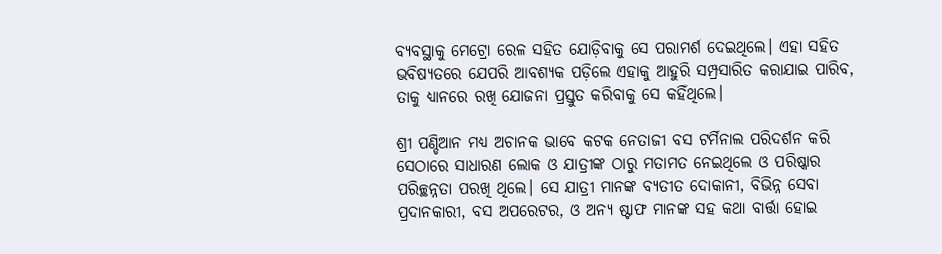ବ୍ୟବସ୍ଥାକୁ ମେଟ୍ରୋ ରେଳ ସହିତ ଯୋଡ଼ିବାକୁ ସେ ପରାମର୍ଶ ଦେଇଥିଲେ। ଏହା ସହିତ ଭବିଷ୍ୟତରେ ଯେପରି ଆବଶ୍ୟକ ପଡ଼ିଲେ ଏହାକୁ ଆହୁରି ସମ୍ପ୍ରସାରିତ କରାଯାଇ ପାରିବ, ତାକୁ ଧ୍ୟାନରେ ରଖି ଯୋଜନା ପ୍ରସ୍ତୁତ କରିବାକୁ ସେ କହିଁଥିଲେ।

ଶ୍ରୀ ପଣ୍ଡିଆନ ମଧ୍ୟ ଅଚାନକ ଭାବେ କଟକ ନେତାଜୀ ବସ ଟର୍ମିନାଲ ପରିଦର୍ଶନ କରି ସେଠାରେ ସାଧାରଣ ଲୋକ ଓ ଯାତ୍ରୀଙ୍କ ଠାରୁ ମତାମତ ନେଇଥିଲେ ଓ ପରିଷ୍କାର ପରିଚ୍ଛନ୍ନତା ପରଖି ଥିଲେ। ସେ ଯାତ୍ରୀ ମାନଙ୍କ ବ୍ୟତୀତ ଦୋକାନୀ, ବିଭିନ୍ନ ସେବା ପ୍ରଦାନକାରୀ, ବସ ଅପରେଟର, ଓ ଅନ୍ୟ ଷ୍ଟାଫ ମାନଙ୍କ ସହ କଥା ବାର୍ତ୍ତା ହୋଇ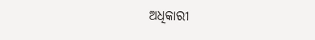ଅଧିକାରୀ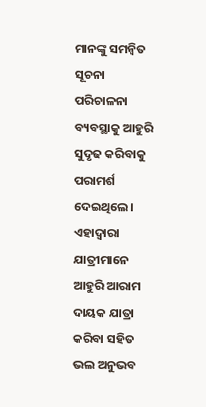ମାନଙ୍କୁ ସମନ୍ୱିତ ସୂଚନା ପରିଚାଳନା ବ୍ୟବସ୍ଥାକୁ ଆହୁରି ସୁଦୃଢ କରିବାକୁ ପରାମର୍ଶ ଦେଇଥିଲେ। ଏହାଦ୍ବାରା ଯାତ୍ରୀମାନେ ଆହୁରି ଆରାମ ଦାୟକ ଯାତ୍ରା କରିବା ସହିତ ଭଲ ଅନୁଭବ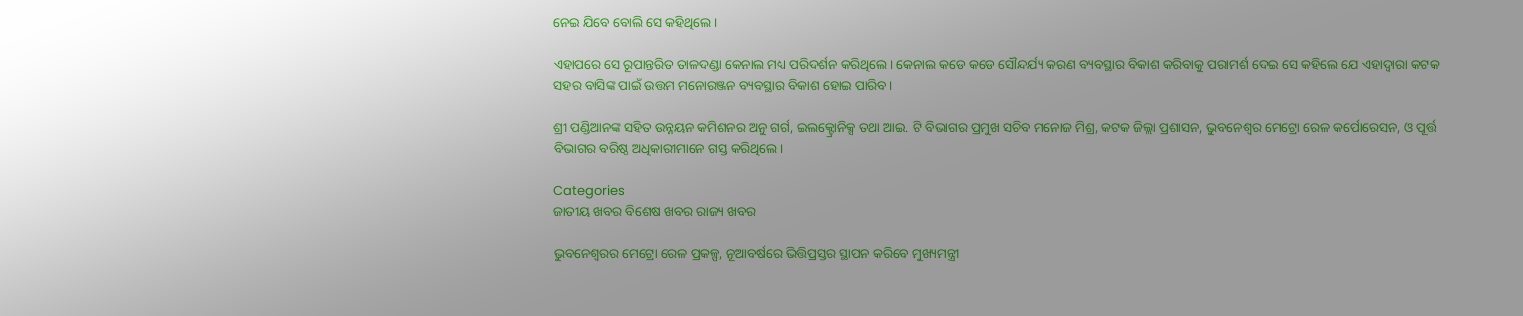ନେଇ ଯିବେ ବୋଲି ସେ କହିଥିଲେ।

ଏହାପରେ ସେ ରୂପାନ୍ତରିତ ତାଳଦଣ୍ଡା କେନାଲ ମଧ୍ୟ ପରିଦର୍ଶନ କରିଥିଲେ। କେନାଲ କଡେ କଡେ ସୌନ୍ଦର୍ଯ୍ୟ କରଣ ବ୍ୟବସ୍ଥାର ବିକାଶ କରିବାକୁ ପରାମର୍ଶ ଦେଇ ସେ କହିଲେ ଯେ ଏହାଦ୍ବାରା କଟକ ସହର ବାସିଙ୍କ ପାଇଁ ଉତ୍ତମ ମନୋରଞ୍ଜନ ବ୍ୟବସ୍ଥାର ବିକାଶ ହୋଇ ପାରିବ।

ଶ୍ରୀ ପଣ୍ଡିଆନଙ୍କ ସହିତ ଉନ୍ନୟନ କମିଶନର ଅନୁ ଗର୍ଗ, ଇଲକ୍ଟ୍ରୋନିକ୍ସ ତଥା ଆଇ. ଟି ବିଭାଗର ପ୍ରମୁଖ ସଚିବ ମନୋଜ ମିଶ୍ର, କଟକ ଜିଲ୍ଲା ପ୍ରଶାସନ, ଭୁବନେଶ୍ଵର ମେଟ୍ରୋ ରେଳ କର୍ପୋରେସନ, ଓ ପୂର୍ତ୍ତ ବିଭାଗର ବରିଷ୍ଠ ଅଧିକାରୀମାନେ ଗସ୍ତ କରିଥିଲେ।

Categories
ଜାତୀୟ ଖବର ବିଶେଷ ଖବର ରାଜ୍ୟ ଖବର

ଭୁବନେଶ୍ବରର ମେଟ୍ରୋ ରେଳ ପ୍ରକଳ୍ପ, ନୂଆବର୍ଷରେ ଭିତ୍ତିପ୍ରସ୍ତର ସ୍ଥାପନ କରିବେ ମୁଖ୍ୟମନ୍ତ୍ରୀ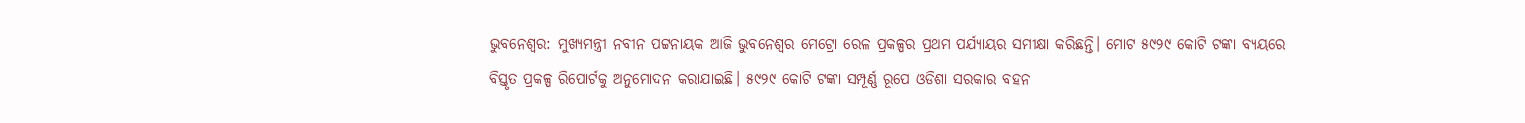ଭୁବନେଶ୍ବର: ମୁଖ୍ୟମନ୍ତ୍ରୀ ନବୀନ ପଟ୍ଟନାୟକ ଆଜି ଭୁବନେଶ୍ୱର ମେଟ୍ରୋ ରେଳ ପ୍ରକଳ୍ପର ପ୍ରଥମ ପର୍ଯ୍ୟାୟର ସମୀକ୍ଷା କରିଛନ୍ତି। ମୋଟ ୫୯୨୯ କୋଟି ଟଙ୍କା ବ୍ୟୟରେ ବିସ୍ତୃତ ପ୍ରକଳ୍ପ ରିପୋର୍ଟକୁ ଅନୁମୋଦନ କରାଯାଇଛି। ୫୯୨୯ କୋଟି ଟଙ୍କା ସମ୍ପୂର୍ଣ୍ଣ ରୂପେ ଓଡିଶା ସରକାର ବହନ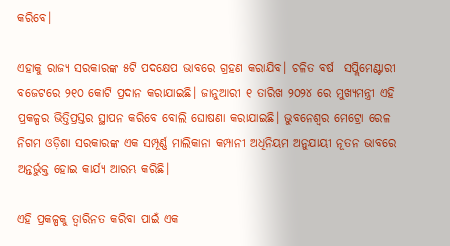କରିବେ।

ଏହାକୁ ରାଜ୍ୟ ସରକାରଙ୍କ ୫ଟି ପଦକ୍ଷେପ ଭାବରେ ଗ୍ରହଣ କରାଯିବ। ଚଳିତ ବର୍ଷ  ସପ୍ଲିମେଣ୍ଟାରୀ ବଜେଟରେ ୨୧୦ କୋଟି ପ୍ରଦାନ କରାଯାଇଛି। ଜାନୁଆରୀ ୧ ତାରିଖ ୨୦୨୪ ରେ ମୁଖ୍ୟମନ୍ତ୍ରୀ ଏହି ପ୍ରକଳ୍ପର ଭିତ୍ତିପ୍ରସ୍ତର ସ୍ଥାପନ କରିବେ ବୋଲି ଘୋଷଣା କରାଯାଇଛି। ଭୁବନେଶ୍ୱର ମେଟ୍ରୋ ରେଳ ନିଗମ ଓଡ଼ିଶା ସରକାରଙ୍କ ଏକ ସମ୍ପୂର୍ଣ୍ଣ ମାଲିକାନା କମ୍ପାନୀ ଅଧିନିୟମ ଅନୁଯାୟୀ ନୂତନ ଭାବରେ ଅନ୍ତର୍ଭୁକ୍ତ ହୋଇ କାର୍ଯ୍ୟ ଆରମ୍ଭ କରିଛି।

ଏହି ପ୍ରକଳ୍ପକୁ ତ୍ବାରିନତ କରିବା ପାଇଁ ଏକ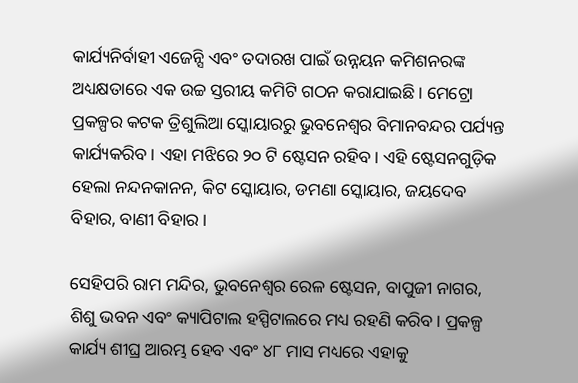କାର୍ଯ୍ୟନିର୍ବାହୀ ଏଜେନ୍ସି ଏବଂ ତଦାରଖ ପାଇଁ ଉନ୍ନୟନ କମିଶନରଙ୍କ ଅଧ୍ୟକ୍ଷତାରେ ଏକ ଉଚ୍ଚ ସ୍ତରୀୟ କମିଟି ଗଠନ କରାଯାଇଛି। ମେଟ୍ରୋ ପ୍ରକଳ୍ପର କଟକ ତ୍ରିଶୁଲିଆ ସ୍କୋୟାରରୁ ଭୁବନେଶ୍ୱର ବିମାନବନ୍ଦର ପର୍ଯ୍ୟନ୍ତ କାର୍ଯ୍ୟକରିବ। ଏହା ମଝିରେ ୨୦ ଟି ଷ୍ଟେସନ ରହିବ। ଏହି ଷ୍ଟେସନଗୁଡ଼ିକ ହେଲା ନନ୍ଦନକାନନ, କିଟ ସ୍କୋୟାର, ଡମଣା ସ୍କୋୟାର, ଜୟଦେବ ବିହାର, ବାଣୀ ବିହାର।

ସେହିପରି ରାମ ମନ୍ଦିର, ଭୁବନେଶ୍ୱର ରେଳ ଷ୍ଟେସନ, ବାପୁଜୀ ନାଗର, ଶିଶୁ ଭବନ ଏବଂ କ୍ୟାପିଟାଲ ହସ୍ପିଟାଲରେ ମଧ୍ୟ ରହଣି କରିବ। ପ୍ରକଳ୍ପ କାର୍ଯ୍ୟ ଶୀଘ୍ର ଆରମ୍ଭ ହେବ ଏବଂ ୪୮ ମାସ ମଧ୍ୟରେ ଏହାକୁ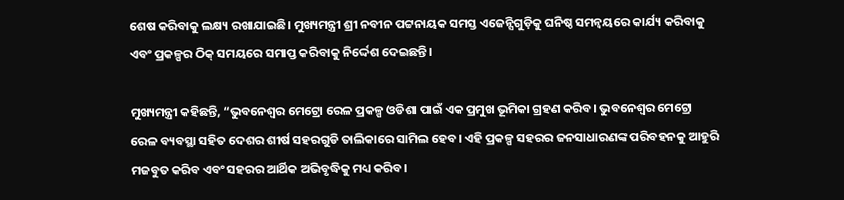ଶେଷ କରିବାକୁ ଲକ୍ଷ୍ୟ ରଖାଯାଇଛି। ମୁଖ୍ୟମନ୍ତ୍ରୀ ଶ୍ରୀ ନବୀନ ପଟ୍ଟନାୟକ ସମସ୍ତ ଏଜେନ୍ସିଗୁଡ଼ିକୁ ଘନିଷ୍ଠ ସମନ୍ୱୟରେ କାର୍ଯ୍ୟ କରିବାକୁ ଏବଂ ପ୍ରକଳ୍ପର ଠିକ୍ ସମୟରେ ସମାପ୍ତ କରିବାକୁ ନିର୍ଦ୍ଦେଶ ଦେଇଛନ୍ତି।

ମୁଖ୍ୟମନ୍ତ୍ରୀ କହିଛନ୍ତି, “ଭୁବନେଶ୍ୱର ମେଟ୍ରୋ ରେଳ ପ୍ରକଳ୍ପ ଓଡିଶା ପାଇଁ ଏକ ପ୍ରମୁଖ ଭୂମିକା ଗ୍ରହଣ କରିବ। ଭୁବନେଶ୍ୱର ମେଟ୍ରୋ ରେଳ ବ୍ୟବସ୍ଥା ସହିତ ଦେଶର ଶୀର୍ଷ ସହରଗୁଡି ତାଲିକାରେ ସାମିଲ ହେବ। ଏହି ପ୍ରକଳ୍ପ ସହରର ଜନସାଧାରଣଙ୍କ ପରିବହନକୁ ଆହୁରି ମଜବୁତ କରିବ ଏବଂ ସହରର ଆର୍ଥିକ ଅଭିବୃଦ୍ଧିକୁ ମଧ୍ୟ କରିବ।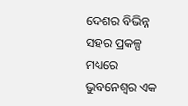ଦେଶର ବିଭିନ୍ନ ସହର ପ୍ରକଳ୍ପ ମଧ୍ୟରେ ଭୁବନେଶ୍ବର ଏକ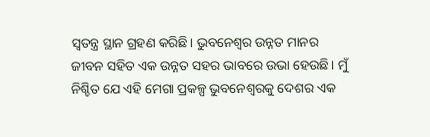ସ୍ବତନ୍ତ୍ର ସ୍ଥାନ ଗ୍ରହଣ କରିଛି। ଭୁବନେଶ୍ବର ଉନ୍ନତ ମାନର ଜୀବନ ସହିତ ଏକ ଉନ୍ନତ ସହର ଭାବରେ ଉଭା ହେଉଛି। ମୁଁ ନିଶ୍ଚିତ ଯେ ଏହି ମେଗା ପ୍ରକଳ୍ପ ଭୁବନେଶ୍ୱରକୁ ଦେଶର ଏକ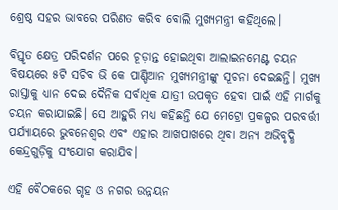ଶ୍ରେଷ୍ଠ ସହର ଭାବରେ ପରିଣତ କରିବ ବୋଲି ମୁଖ୍ୟମନ୍ତ୍ରୀ କହିଥିଲେ।

ବିସ୍ତୃତ କ୍ଷେତ୍ର ପରିଦର୍ଶନ ପରେ ଚୂଡ଼ାନ୍ତ ହୋଇଥିବା ଆଲାଇନମେଣ୍ଟ ଚୟନ ବିଷୟରେ ୫ଟି ସଚିବ ଭି କେ ପାଣ୍ଡିଆନ ମୁଖ୍ୟମନ୍ତ୍ରୀଙ୍କୁ ସୂଚନା ଦେଇଛନ୍ତି। ମୁଖ୍ୟ ରାସ୍ତାକୁ ଧ୍ୟାନ ଦେଇ ଦୈନିକ ସର୍ବାଧିକ ଯାତ୍ରୀ ଉପକୃତ ହେବା ପାଇଁ ଏହି ମାର୍ଗକୁ ଚୟନ କରାଯାଇଛି। ସେ ଆହୁରି ମଧ୍ୟ କହିଛନ୍ତି ଯେ ମେଟ୍ରୋ ପ୍ରକଳ୍ପର ପରବର୍ତ୍ତୀ ପର୍ଯ୍ୟାୟରେ ଭୁବନେଶ୍ୱର ଏବଂ ଏହାର ଆଖପାଖରେ ଥିବା ଅନ୍ୟ ଅଭିବୃଦ୍ଧି କେନ୍ଦ୍ରଗୁଡ଼ିକୁ ସଂଯୋଗ କରାଯିବ।

ଏହି ବୈଠକରେ ଗୃହ ଓ ନଗର ଉନ୍ନୟନ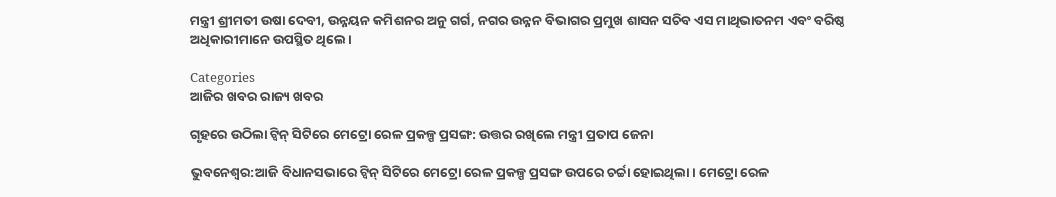ମନ୍ତ୍ରୀ ଶ୍ରୀମତୀ ଉଷା ଦେବୀ, ଉନ୍ନୟନ କମିଶନର ଅନୁ ଗର୍ଗ, ନଗର ଉନ୍ନନ ବିଭାଗର ପ୍ରମୁଖ ଶାସନ ସଚିବ ଏସ ମାଥିଭାତନମ ଏବଂ ବରିଷ୍ଠ ଅଧିକାରୀମାନେ ଉପସ୍ଥିତ ଥିଲେ।

Categories
ଆଜିର ଖବର ରାଜ୍ୟ ଖବର

ଗୃହରେ ଉଠିଲା ଟ୍ଵିନ୍ ସିଟିରେ ମେଟ୍ରୋ ରେଳ ପ୍ରକଳ୍ପ ପ୍ରସଙ୍ଗ: ଉତ୍ତର ରଖିଲେ ମନ୍ତ୍ରୀ ପ୍ରତାପ ଜେନା

ଭୁବନେଶ୍ଵର:ଆଜି ବିଧାନସଭାରେ ଟ୍ଵିନ୍ ସିଟିରେ ମେଟ୍ରୋ ରେଳ ପ୍ରକଳ୍ପ ପ୍ରସଙ୍ଗ ଉପରେ ଚର୍ଚ୍ଚା ହୋଇଥିଲା। ମେଟ୍ରୋ ରେଳ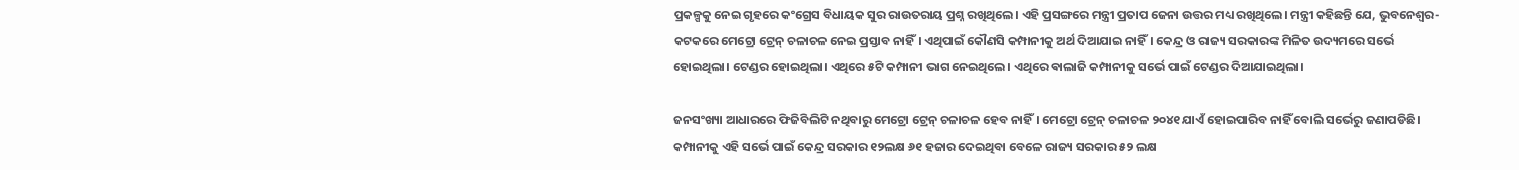ପ୍ରକଳ୍ପକୁ ନେଇ ଗୃହରେ କଂଗ୍ରେସ ବିଧାୟକ ସୁର ରାଉତରାୟ ପ୍ରଶ୍ନ ରଖିଥିଲେ। ଏହି ପ୍ରସଙ୍ଗରେ ମନ୍ତ୍ରୀ ପ୍ରତାପ ଜେନା ଉତ୍ତର ମଧ୍ୟ ରଖିଥିଲେ। ମନ୍ତ୍ରୀ କହିଛନ୍ତି ଯେ, ଭୁବନେଶ୍ବର-କଟକରେ ମେଟ୍ରୋ ଟ୍ରେନ୍ ଚଳାଚଳ ନେଇ ପ୍ରସ୍ତାବ ନାହିଁ। ଏଥିପାଇଁ କୌଣସି କମ୍ପାନୀକୁ ଅର୍ଥ ଦିଆଯାଇ ନାହିଁ। କେନ୍ଦ୍ର ଓ ରାଜ୍ୟ ସରକାରଙ୍କ ମିଳିତ ଉଦ୍ୟମରେ ସର୍ଭେ ହୋଇଥିଲା। ଟେଣ୍ଡର ହୋଇଥିଲା। ଏଥିରେ ୫ଟି କମ୍ପାନୀ ଭାଗ ନେଇଥିଲେ। ଏଥିରେ ଵାଲାଜି କମ୍ପାନୀକୁ ସର୍ଭେ ପାଇଁ ଟେଣ୍ଡର ଦିଆଯାଇଥିଲା।

ଜନସଂଖ୍ୟା ଆଧାରରେ ଫିଜିବିଲିଟି ନଥିବାରୁ ମେଟ୍ରୋ ଟ୍ରେନ୍ ଚଳାଚଳ ହେବ ନାହିଁ। ମେଟ୍ରୋ ଟ୍ରେନ୍ ଚଳାଚଳ ୨୦୪୧ ଯାଏଁ ହୋଇପାରିବ ନାହିଁ ବୋଲି ସର୍ଭେରୁ ଜଣାପଡିଛି। କମ୍ପାନୀକୁ ଏହି ସର୍ଭେ ପାଇଁ କେନ୍ଦ୍ର ସରକାର ୧୨ଲକ୍ଷ ୬୧ ହଜାର ଦେଇଥିବା ବେଳେ ରାଜ୍ୟ ସରକାର ୫୨ ଲକ୍ଷ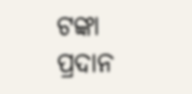ଟଙ୍କା ପ୍ରଦାନ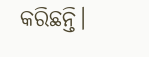କରିଛନ୍ତି।